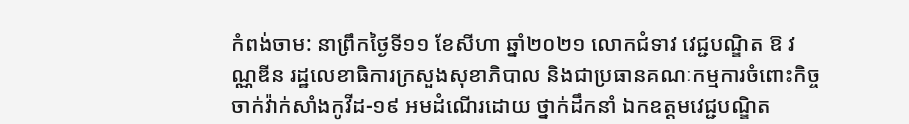កំពង់ចាម: នាព្រឹកថ្ងៃទី១១ ខែសីហា ឆ្នាំ២០២១ លោកជំទាវ វេជ្ជបណ្ឌិត ឱ វណ្ណឌីន រដ្ឋលេខាធិការក្រសួងសុខាភិបាល និងជាប្រធានគណៈកម្មការចំពោះកិច្ច ចាក់វ៉ាក់សាំងកូវីដ-១៩ អមដំណើរដោយ ថ្នាក់ដឹកនាំ ឯកឧត្តមវេជ្ជបណ្ឌិត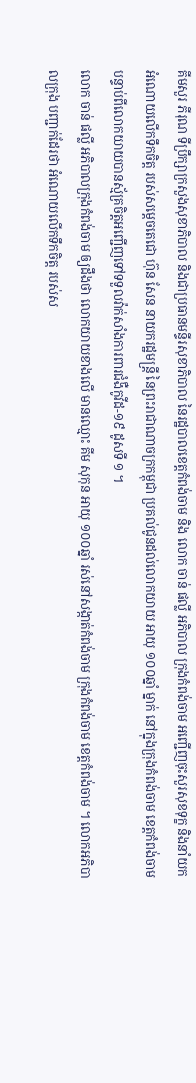គីមសួរ ភីរុណ ទីប្រឹក្សាក្រសួងសុខាភិបាល និងជាប្រធានមន្ទីរសុខាភិបាល នៃរដ្ឋបាលខេត្តកំពង់ចាម និង លោក ចាន់ ផល្លី អភិបាល ក្រុងកំពង់ចាម អញ្ជើញចុះសួរសុខទុក្ខ និងនាំយកអំណោយលើកទឹកចិត្ត របស់សម្តេចតេជោ ហ៊ុន សែន នាយករដ្ឋមន្ត្រី នៃព្រះរាជាណាចក្រកម្ពុជា ប្រគល់ជូនដល់លោកយាយ អាយុ ១០០ឆ្នាំ ម្នាក់ នៅក្នុងក្រុងកំពង់ចាម ខេត្តកំពង់ចាម បន្ទាប់ពីលោកយាយបានស្ម័គ្រចិត្តអញ្ជើញទៅទទួលវ៉ាក់សាំងការពារជំងឺកូវីដ-១៩ ដូសទី ១ ។
លោក ចាន់ ផល្លី អភិបាលក្រុងកំពង់ចាម ឲ្យដឹងថា លោកយាយខាងលើ មានឈ្មោះ គីម សុកុន អាយុ ១០០ឆ្នាំ រស់នៅសង្កាត់កំពង់ចាម ក្រុងកំពង់ចាម ខេត្តកំពង់ចាម ។ លោកអភិបាលក្រុង បញ្ជាក់ដែរថា អំណោយលើកទឹកចិត្ត របស់ស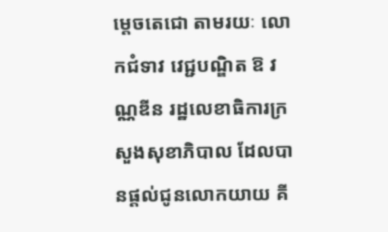ម្តេចតេជោ តាមរយៈ លោកជំទាវ វេជ្ជបណ្ឌិត ឱ វណ្ណឌីន រដ្ឋលេខាធិការក្រសួងសុខាភិបាល ដែលបានផ្ដល់ជូនលោកយាយ គី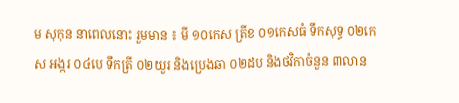ម សុកុន នាពេលនោះ រួមមាន ៖ មី ១០កេស ត្រីខ ០១កេសធំ ទឹកសុទ្ធ ០២កេស អង្ករ ០៤បេ ទឹកត្រី ០២យួរ និងប្រេងឆា ០២ដប និងថវិកាចំនួន ៣លាន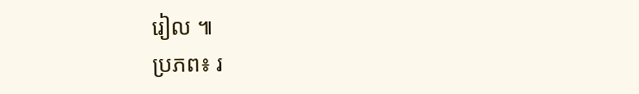រៀល ៕
ប្រភព៖ រ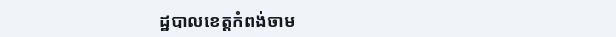ដ្ឋបាលខេត្តកំពង់ចាម